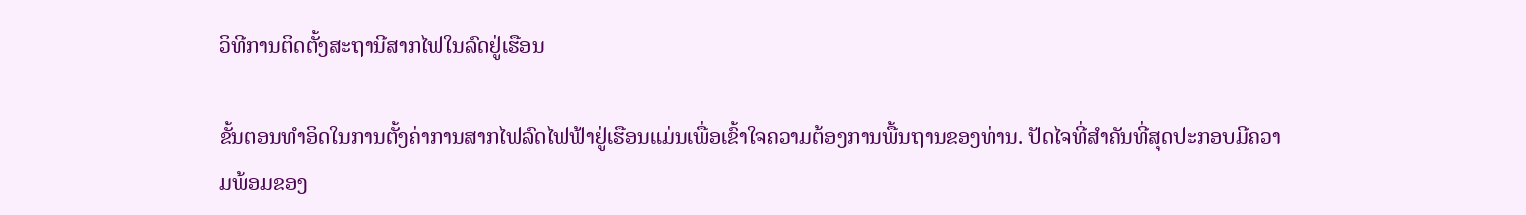ວິທີການຕິດຕັ້ງສະຖານີສາກໄຟໃນລົດຢູ່ເຮືອນ

ຂັ້ນຕອນທໍາອິດໃນການຕັ້ງຄ່າການສາກໄຟລົດໄຟຟ້າຢູ່ເຮືອນແມ່ນເພື່ອເຂົ້າໃຈຄວາມຕ້ອງການພື້ນຖານຂອງທ່ານ. ປັດໄຈທີ່ສໍາຄັນທີ່ສຸດປະກອບມີຄວາມພ້ອມຂອງ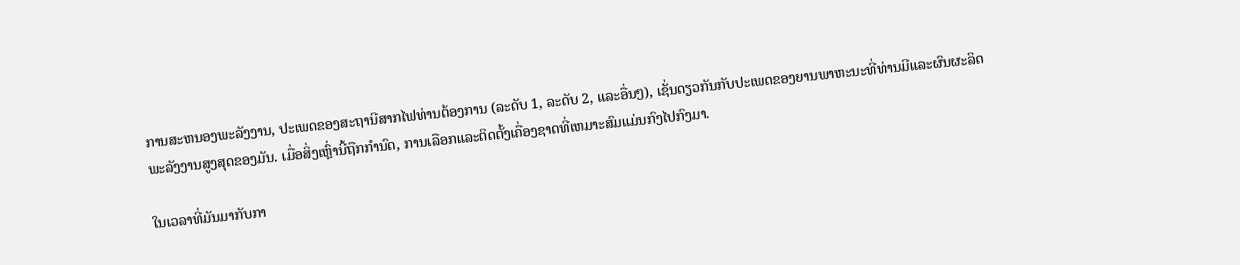ການສະຫນອງພະລັງງານ, ປະເພດຂອງສະຖານີສາກໄຟທ່ານຕ້ອງການ (ລະດັບ 1, ລະດັບ 2, ແລະອື່ນໆ), ເຊັ່ນດຽວກັນກັບປະເພດຂອງຍານພາຫະນະທີ່ທ່ານມີແລະຜົນຜະລິດພະລັງງານສູງສຸດຂອງມັນ. ເມື່ອສິ່ງເຫຼົ່ານີ້ຖືກກໍານົດ, ການເລືອກແລະຕິດຕັ້ງເຄື່ອງຊາດທີ່ເຫມາະສົມແມ່ນກົງໄປກົງມາ.

ໃນເວລາທີ່ມັນມາກັບກາ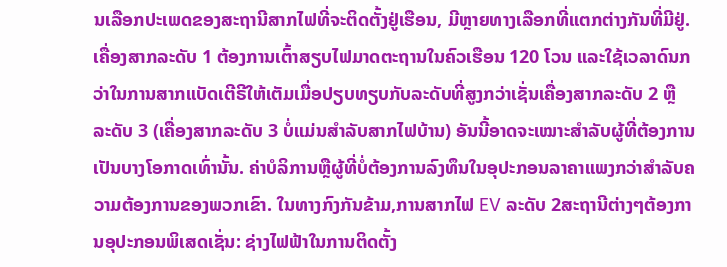ນເລືອກປະເພດຂອງສະຖານີສາກໄຟທີ່ຈະຕິດຕັ້ງຢູ່ເຮືອນ, ມີຫຼາຍທາງເລືອກທີ່ແຕກຕ່າງກັນທີ່ມີຢູ່. ເຄື່ອງສາກລະດັບ 1 ຕ້ອງການເຕົ້າສຽບໄຟມາດຕະຖານໃນຄົວເຮືອນ 120 ໂວນ ແລະໃຊ້ເວລາດົນກວ່າໃນການສາກແບັດເຕີຣີໃຫ້ເຕັມເມື່ອປຽບທຽບກັບລະດັບທີ່ສູງກວ່າເຊັ່ນເຄື່ອງສາກລະດັບ 2 ຫຼື ລະດັບ 3 (ເຄື່ອງສາກລະດັບ 3 ບໍ່ແມ່ນສຳລັບສາກໄຟບ້ານ) ອັນນີ້ອາດຈະເໝາະສຳລັບຜູ້ທີ່ຕ້ອງການເປັນບາງໂອກາດເທົ່ານັ້ນ. ຄ່າບໍລິການຫຼືຜູ້ທີ່ບໍ່ຕ້ອງການລົງທຶນໃນອຸປະກອນລາຄາແພງກວ່າສໍາລັບຄວາມຕ້ອງການຂອງພວກເຂົາ. ໃນທາງກົງກັນຂ້າມ,ການສາກໄຟ EV ລະດັບ 2ສະຖານີຕ່າງໆຕ້ອງການອຸປະກອນພິເສດເຊັ່ນ: ຊ່າງໄຟຟ້າໃນການຕິດຕັ້ງ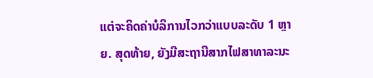ແຕ່ຈະຄິດຄ່າບໍລິການໄວກວ່າແບບລະດັບ 1 ຫຼາຍ. ສຸດທ້າຍ, ຍັງມີສະຖານີສາກໄຟສາທາລະນະ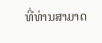ທີ່ທ່ານສາມາດ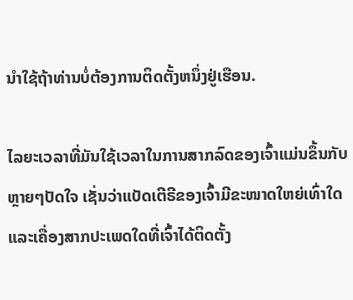ນໍາໃຊ້ຖ້າທ່ານບໍ່ຕ້ອງການຕິດຕັ້ງຫນຶ່ງຢູ່ເຮືອນ.

ໄລຍະເວລາທີ່ມັນໃຊ້ເວລາໃນການສາກລົດຂອງເຈົ້າແມ່ນຂຶ້ນກັບຫຼາຍໆປັດໃຈ ເຊັ່ນວ່າແບັດເຕີຣີຂອງເຈົ້າມີຂະໜາດໃຫຍ່ເທົ່າໃດ ແລະເຄື່ອງສາກປະເພດໃດທີ່ເຈົ້າໄດ້ຕິດຕັ້ງ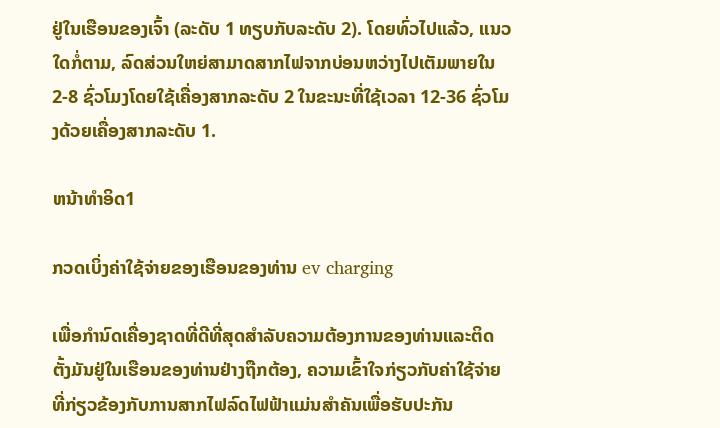ຢູ່ໃນເຮືອນຂອງເຈົ້າ (ລະດັບ 1 ທຽບກັບລະດັບ 2). ໂດຍທົ່ວໄປແລ້ວ, ແນວໃດກໍ່ຕາມ, ລົດສ່ວນໃຫຍ່ສາມາດສາກໄຟຈາກບ່ອນຫວ່າງໄປເຕັມພາຍໃນ 2-8 ຊົ່ວໂມງໂດຍໃຊ້ເຄື່ອງສາກລະດັບ 2 ໃນຂະນະທີ່ໃຊ້ເວລາ 12-36 ຊົ່ວໂມງດ້ວຍເຄື່ອງສາກລະດັບ 1.

ຫນ້າທໍາອິດ1

ກວດເບິ່ງຄ່າໃຊ້ຈ່າຍຂອງເຮືອນຂອງທ່ານ ev charging

ເພື່ອກໍານົດເຄື່ອງຊາດທີ່ດີທີ່ສຸດສໍາລັບຄວາມຕ້ອງການຂອງທ່ານແລະຕິດຕັ້ງມັນຢູ່ໃນເຮືອນຂອງທ່ານຢ່າງຖືກຕ້ອງ, ຄວາມເຂົ້າໃຈກ່ຽວກັບຄ່າໃຊ້ຈ່າຍທີ່ກ່ຽວຂ້ອງກັບການສາກໄຟລົດໄຟຟ້າແມ່ນສໍາຄັນເພື່ອຮັບປະກັນ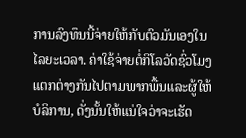ການລົງທຶນນີ້ຈ່າຍໃຫ້ກັບຕົວມັນເອງໃນໄລຍະເວລາ. ຄ່າໃຊ້ຈ່າຍຕໍ່ກິໂລວັດຊົ່ວໂມງແຕກຕ່າງກັນໄປຕາມພາກພື້ນແລະຜູ້ໃຫ້ບໍລິການ, ດັ່ງນັ້ນໃຫ້ແນ່ໃຈວ່າຈະເຮັດ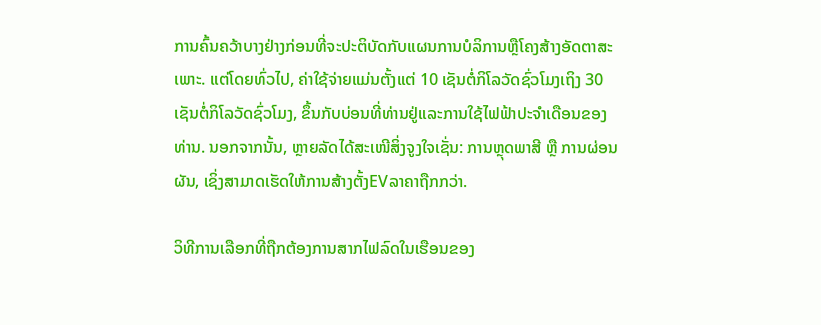ການຄົ້ນຄວ້າບາງຢ່າງກ່ອນທີ່ຈະປະຕິບັດກັບແຜນການບໍລິການຫຼືໂຄງສ້າງອັດຕາສະເພາະ. ແຕ່ໂດຍທົ່ວໄປ, ຄ່າໃຊ້ຈ່າຍແມ່ນຕັ້ງແຕ່ 10 ເຊັນຕໍ່ກິໂລວັດຊົ່ວໂມງເຖິງ 30 ເຊັນຕໍ່ກິໂລວັດຊົ່ວໂມງ, ຂຶ້ນກັບບ່ອນທີ່ທ່ານຢູ່ແລະການໃຊ້ໄຟຟ້າປະຈໍາເດືອນຂອງທ່ານ. ນອກຈາກນັ້ນ, ຫຼາຍລັດໄດ້ສະເໜີສິ່ງຈູງໃຈເຊັ່ນ: ການຫຼຸດພາສີ ຫຼື ການຜ່ອນຜັນ, ເຊິ່ງສາມາດເຮັດໃຫ້ການສ້າງຕັ້ງEVລາຄາຖືກກວ່າ.

ວິທີການເລືອກທີ່ຖືກຕ້ອງການສາກໄຟລົດໃນເຮືອນຂອງ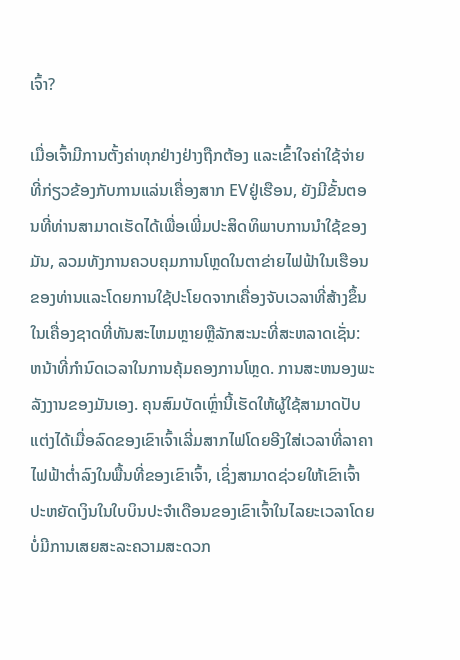ເຈົ້າ?

ເມື່ອເຈົ້າມີການຕັ້ງຄ່າທຸກຢ່າງຢ່າງຖືກຕ້ອງ ແລະເຂົ້າໃຈຄ່າໃຊ້ຈ່າຍທີ່ກ່ຽວຂ້ອງກັບການແລ່ນເຄື່ອງສາກ EVຢູ່ເຮືອນ, ຍັງມີຂັ້ນຕອນທີ່ທ່ານສາມາດເຮັດໄດ້ເພື່ອເພີ່ມປະສິດທິພາບການນໍາໃຊ້ຂອງມັນ, ລວມທັງການຄວບຄຸມການໂຫຼດໃນຕາຂ່າຍໄຟຟ້າໃນເຮືອນຂອງທ່ານແລະໂດຍການໃຊ້ປະໂຍດຈາກເຄື່ອງຈັບເວລາທີ່ສ້າງຂຶ້ນໃນເຄື່ອງຊາດທີ່ທັນສະໄຫມຫຼາຍຫຼືລັກສະນະທີ່ສະຫລາດເຊັ່ນ: ຫນ້າທີ່ກໍານົດເວລາໃນການຄຸ້ມຄອງການໂຫຼດ. ການສະຫນອງພະລັງງານຂອງມັນເອງ. ຄຸນສົມບັດເຫຼົ່ານີ້ເຮັດໃຫ້ຜູ້ໃຊ້ສາມາດປັບແຕ່ງໄດ້ເມື່ອລົດຂອງເຂົາເຈົ້າເລີ່ມສາກໄຟໂດຍອີງໃສ່ເວລາທີ່ລາຄາໄຟຟ້າຕໍ່າລົງໃນພື້ນທີ່ຂອງເຂົາເຈົ້າ, ເຊິ່ງສາມາດຊ່ວຍໃຫ້ເຂົາເຈົ້າປະຫຍັດເງິນໃນໃບບິນປະຈໍາເດືອນຂອງເຂົາເຈົ້າໃນໄລຍະເວລາໂດຍບໍ່ມີການເສຍສະລະຄວາມສະດວກ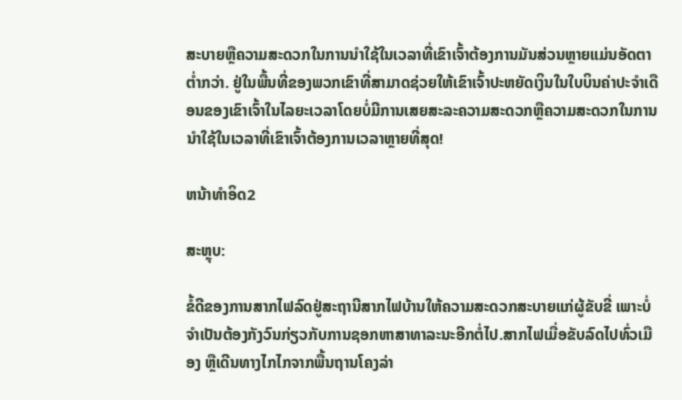ສະບາຍຫຼືຄວາມສະດວກໃນການນໍາໃຊ້ໃນເວລາທີ່ເຂົາເຈົ້າຕ້ອງການມັນສ່ວນຫຼາຍແມ່ນອັດຕາຕ່ຳກວ່າ. ຢູ່ໃນພື້ນທີ່ຂອງພວກເຂົາທີ່ສາມາດຊ່ວຍໃຫ້ເຂົາເຈົ້າປະຫຍັດເງິນໃນໃບບິນຄ່າປະຈໍາເດືອນຂອງເຂົາເຈົ້າໃນໄລຍະເວລາໂດຍບໍ່ມີການເສຍສະລະຄວາມສະດວກຫຼືຄວາມສະດວກໃນການນໍາໃຊ້ໃນເວລາທີ່ເຂົາເຈົ້າຕ້ອງການເວລາຫຼາຍທີ່ສຸດ!

ຫນ້າທໍາອິດ2

ສະຫຼຸບ:

ຂໍ້ດີຂອງການສາກໄຟລົດຢູ່ສະຖານີສາກໄຟບ້ານໃຫ້ຄວາມສະດວກສະບາຍແກ່ຜູ້ຂັບຂີ່ ເພາະບໍ່ຈຳເປັນຕ້ອງກັງວົນກ່ຽວກັບການຊອກຫາສາທາລະນະອີກຕໍ່ໄປ.ສາກໄຟເມື່ອຂັບລົດໄປທົ່ວເມືອງ ຫຼືເດີນທາງໄກໄກຈາກພື້ນຖານໂຄງລ່າ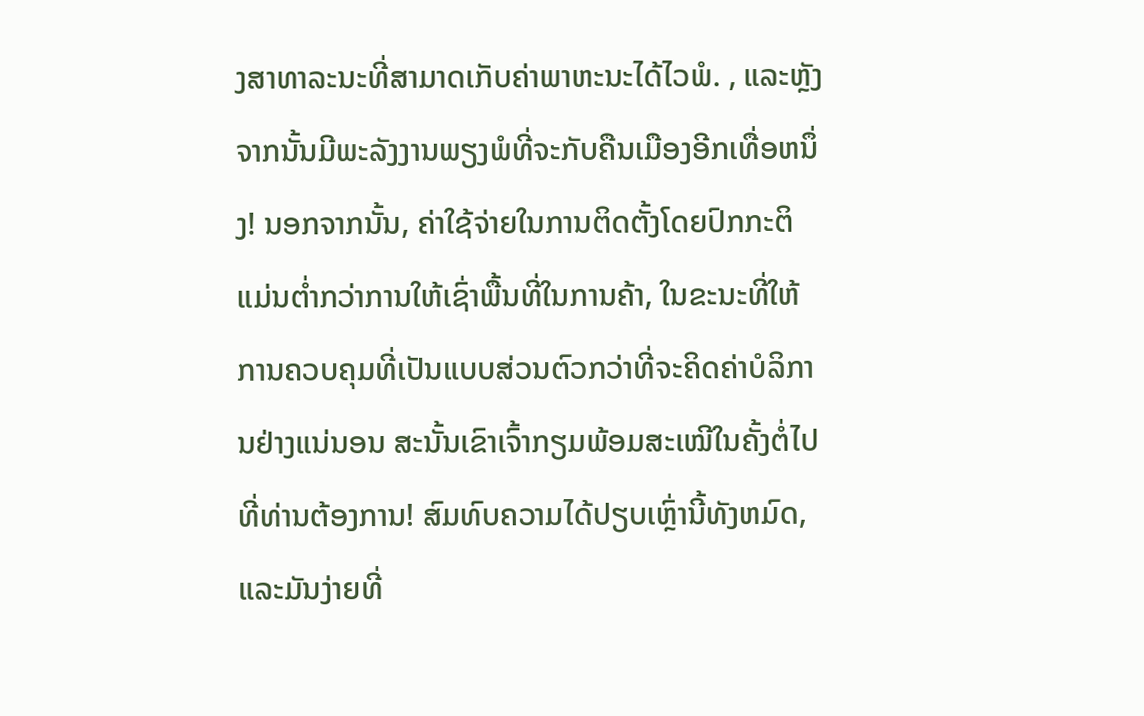ງສາທາລະນະທີ່ສາມາດເກັບຄ່າພາຫະນະໄດ້ໄວພໍ. , ແລະຫຼັງຈາກນັ້ນມີພະລັງງານພຽງພໍທີ່ຈະກັບຄືນເມືອງອີກເທື່ອຫນຶ່ງ! ນອກຈາກນັ້ນ, ຄ່າໃຊ້ຈ່າຍໃນການຕິດຕັ້ງໂດຍປົກກະຕິແມ່ນຕໍ່າກວ່າການໃຫ້ເຊົ່າພື້ນທີ່ໃນການຄ້າ, ໃນຂະນະທີ່ໃຫ້ການຄວບຄຸມທີ່ເປັນແບບສ່ວນຕົວກວ່າທີ່ຈະຄິດຄ່າບໍລິການຢ່າງແນ່ນອນ ສະນັ້ນເຂົາເຈົ້າກຽມພ້ອມສະເໝີໃນຄັ້ງຕໍ່ໄປທີ່ທ່ານຕ້ອງການ! ສົມທົບຄວາມໄດ້ປຽບເຫຼົ່ານີ້ທັງຫມົດ, ແລະມັນງ່າຍທີ່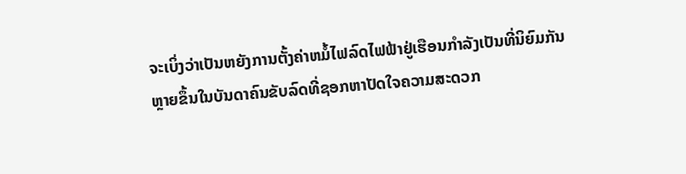ຈະເບິ່ງວ່າເປັນຫຍັງການຕັ້ງຄ່າຫມໍ້ໄຟລົດໄຟຟ້າຢູ່ເຮືອນກຳລັງເປັນທີ່ນິຍົມກັນຫຼາຍຂຶ້ນໃນບັນດາຄົນຂັບລົດທີ່ຊອກຫາປັດໃຈຄວາມສະດວກ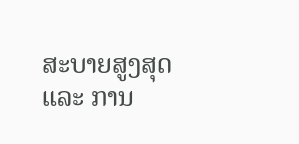ສະບາຍສູງສຸດ ແລະ ການ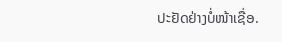ປະຢັດຢ່າງບໍ່ໜ້າເຊື່ອ.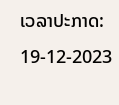ເວລາປະກາດ: 19-12-2023